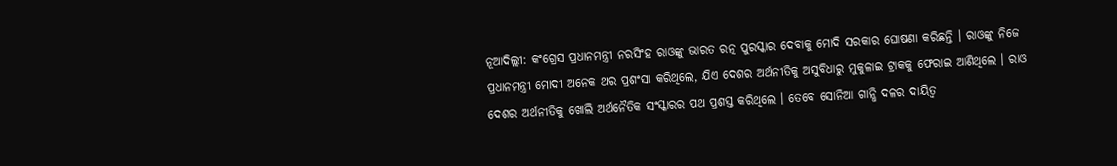ନୂଆଦିଲ୍ଲୀ: କଂଗ୍ରେସ ପ୍ରଧାନମନ୍ତ୍ରୀ ନରସିଂହ ରାଓଙ୍କୁ ଭାରତ ରତ୍ନ ପୁରସ୍କାର ଦେବାକୁ ମୋଦି ସରକାର ଘୋଷଣା କରିଛନ୍ତି । ରାଓଙ୍କୁ ନିଜେ ପ୍ରଧାନମନ୍ତ୍ରୀ ମୋଦୀ ଅନେକ ଥର ପ୍ରଶଂସା କରିଥିଲେ, ଯିଏ ଦେଶର ଅର୍ଥନୀତିକୁ ଅସୁବିଧାରୁ ମୁକୁଳାଇ ଟ୍ରାକକୁ ଫେରାଇ ଆଣିଥିଲେ । ରାଓ ଦେଶର ଅର୍ଥନୀତିକୁ ଖୋଲି ଅର୍ଥନୈତିକ ସଂସ୍କାରର ପଥ ପ୍ରଶସ୍ତ କରିଥିଲେ । ତେବେ ସୋନିଆ ଗାନ୍ଧି ଦଳର ଦାୟିତ୍ୱ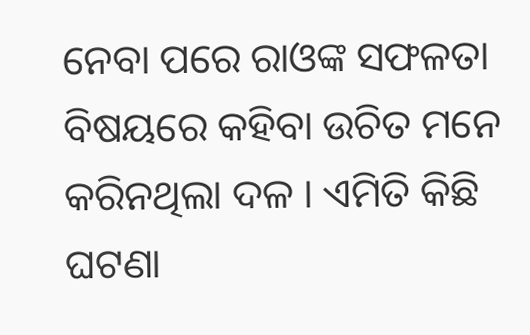ନେବା ପରେ ରାଓଙ୍କ ସଫଳତା ବିଷୟରେ କହିବା ଉଚିତ ମନେ କରିନଥିଲା ଦଳ । ଏମିତି କିଛି ଘଟଣା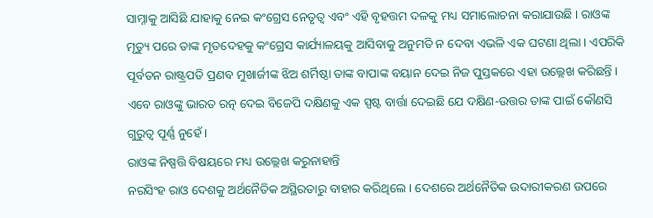ସାମ୍ନାକୁ ଆସିଛି ଯାହାକୁ ନେଇ କଂଗ୍ରେସ ନେତୃତ୍ୱ ଏବଂ ଏହି ବୃହତ୍ତମ ଦଳକୁ ମଧ୍ୟ ସମାଲୋଚନା କରାଯାଉଛି । ରାଓଙ୍କ ମୃତ୍ୟୁ ପରେ ତାଙ୍କ ମୃତଦେହକୁ କଂଗ୍ରେସ କାର୍ଯ୍ୟାଳୟକୁ ଆସିବାକୁ ଅନୁମତି ନ ଦେବା ଏଭଳି ଏକ ଘଟଣା ଥିଲା । ଏପରିକି ପୂର୍ବତନ ରାଷ୍ଟ୍ରପତି ପ୍ରଣବ ମୁଖାର୍ଜୀଙ୍କ ଝିଅ ଶର୍ମିଷ୍ଠା ତାଙ୍କ ବାପାଙ୍କ ବୟାନ ଦେଇ ନିଜ ପୁସ୍ତକରେ ଏହା ଉଲ୍ଲେଖ କରିଛନ୍ତି । ଏବେ ରାଓଙ୍କୁ ଭାରତ ରତ୍ନ ଦେଇ ବିଜେପି ଦକ୍ଷିଣକୁ ଏକ ସ୍ପଷ୍ଟ ବାର୍ତ୍ତା ଦେଇଛି ଯେ ଦକ୍ଷିଣ-ଉତ୍ତର ତାଙ୍କ ପାଇଁ କୌଣସି ଗୁରୁତ୍ୱ ପୂର୍ଣ୍ଣ ନୁହେଁ ।
ରାଓଙ୍କ ନିଷ୍ପତ୍ତି ବିଷୟରେ ମଧ୍ୟ ଉଲ୍ଲେଖ କରୁନାହାନ୍ତି
ନରସିଂହ ରାଓ ଦେଶକୁ ଅର୍ଥନୈତିକ ଅସ୍ଥିରତାରୁ ବାହାର କରିଥିଲେ । ଦେଶରେ ଅର୍ଥନୈତିକ ଉଦାରୀକରଣ ଉପରେ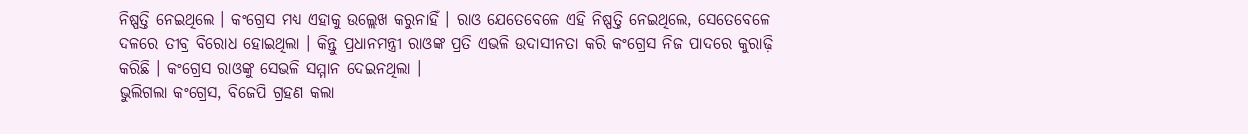ନିଷ୍ପତ୍ତି ନେଇଥିଲେ । କଂଗ୍ରେସ ମଧ୍ୟ ଏହାକୁ ଉଲ୍ଲେଖ କରୁନାହିଁ । ରାଓ ଯେତେବେଳେ ଏହି ନିଷ୍ପତ୍ତି ନେଇଥିଲେ, ସେତେବେଳେ ଦଳରେ ତୀବ୍ର ବିରୋଧ ହୋଇଥିଲା । କିନ୍ତୁ ପ୍ରଧାନମନ୍ତ୍ରୀ ରାଓଙ୍କ ପ୍ରତି ଏଭଳି ଉଦାସୀନତା କରି କଂଗ୍ରେସ ନିଜ ପାଦରେ କୁରାଢ଼ି କରିଛି । କଂଗ୍ରେସ ରାଓଙ୍କୁ ସେଭଳି ସମ୍ମାନ ଦେଇନଥିଲା ।
ଭୁଲିଗଲା କଂଗ୍ରେସ, ବିଜେପି ଗ୍ରହଣ କଲା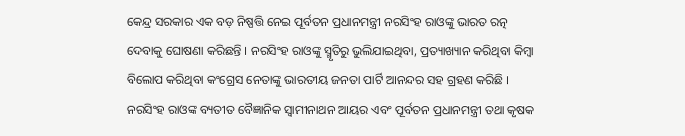କେନ୍ଦ୍ର ସରକାର ଏକ ବଡ଼ ନିଷ୍ପତ୍ତି ନେଇ ପୂର୍ବତନ ପ୍ରଧାନମନ୍ତ୍ରୀ ନରସିଂହ ରାଓଙ୍କୁ ଭାରତ ରତ୍ନ ଦେବାକୁ ଘୋଷଣା କରିଛନ୍ତି । ନରସିଂହ ରାଓଙ୍କୁ ସ୍ମୃତିରୁ ଭୁଲିଯାଇଥିବା, ପ୍ରତ୍ୟାଖ୍ୟାନ କରିଥିବା କିମ୍ବା ବିଲୋପ କରିଥିବା କଂଗ୍ରେସ ନେତାଙ୍କୁ ଭାରତୀୟ ଜନତା ପାର୍ଟି ଆନନ୍ଦର ସହ ଗ୍ରହଣ କରିଛି । ନରସିଂହ ରାଓଙ୍କ ବ୍ୟତୀତ ବୈଜ୍ଞାନିକ ସ୍ୱାମୀନାଥନ ଆୟର ଏବଂ ପୂର୍ବତନ ପ୍ରଧାନମନ୍ତ୍ରୀ ତଥା କୃଷକ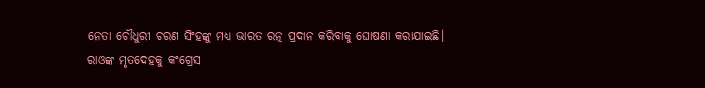ନେତା ଚୌଧୁରୀ ଚରଣ ସିଂହଙ୍କୁ ମଧ୍ୟ ଭାରତ ରତ୍ନ ପ୍ରଦାନ କରିବାକୁ ଘୋଷଣା କରାଯାଇଛି।
ରାଓଙ୍କ ମୃତଦେହକୁ କଂଗ୍ରେସ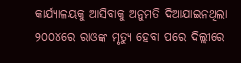କାର୍ଯ୍ୟାଳୟକୁ ଆସିବାକୁ ଅନୁମତି ଦିଆଯାଇନଥିଲା
୨୦୦୪ରେ ରାଓଙ୍କ ମୃତ୍ୟୁ ହେବା ପରେ ଦିଲ୍ଲୀରେ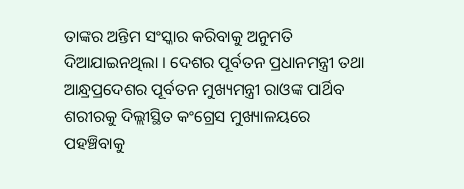ତାଙ୍କର ଅନ୍ତିମ ସଂସ୍କାର କରିବାକୁ ଅନୁମତି ଦିଆଯାଇନଥିଲା । ଦେଶର ପୂର୍ବତନ ପ୍ରଧାନମନ୍ତ୍ରୀ ତଥା ଆନ୍ଧ୍ରପ୍ରଦେଶର ପୂର୍ବତନ ମୁଖ୍ୟମନ୍ତ୍ରୀ ରାଓଙ୍କ ପାର୍ଥିବ ଶରୀରକୁ ଦିଲ୍ଲୀସ୍ଥିତ କଂଗ୍ରେସ ମୁଖ୍ୟାଳୟରେ ପହଞ୍ଚିବାକୁ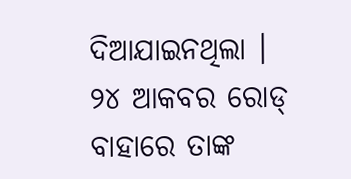ଦିଆଯାଇନଥିଲା । ୨୪ ଆକବର ରୋଡ୍ ବାହାରେ ତାଙ୍କ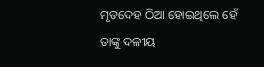ମୃତଦେହ ଠିଆ ହୋଇଥିଲେ ହେଁ ତାଙ୍କୁ ଦଳୀୟ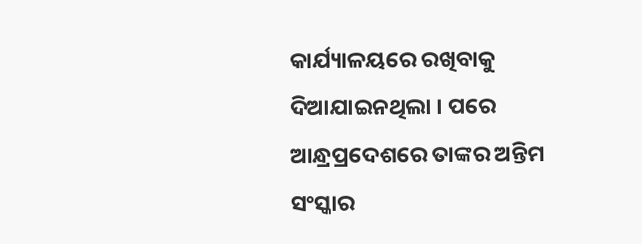କାର୍ଯ୍ୟାଳୟରେ ରଖିବାକୁ ଦିଆଯାଇନଥିଲା । ପରେ ଆନ୍ଧ୍ରପ୍ରଦେଶରେ ତାଙ୍କର ଅନ୍ତିମ ସଂସ୍କାର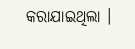କରାଯାଇଥିଲା ।